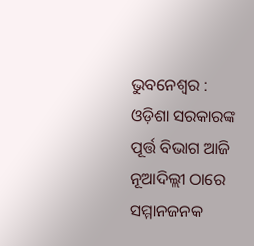ଭୁବନେଶ୍ୱର : ଓଡ଼ିଶା ସରକାରଙ୍କ ପୂର୍ତ୍ତ ବିଭାଗ ଆଜି ନୂଆଦିଲ୍ଲୀ ଠାରେ ସମ୍ମାନଜନକ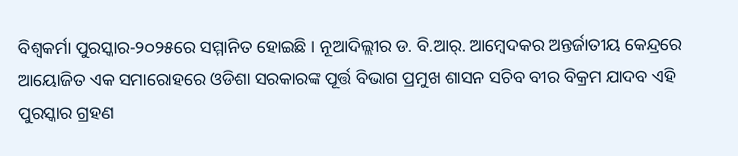ବିଶ୍ୱକର୍ମା ପୁରସ୍କାର-୨୦୨୫ରେ ସମ୍ମାନିତ ହୋଇଛି । ନୂଆଦିଲ୍ଲୀର ଡ. ବି.ଆର୍. ଆମ୍ବେଦକର ଅନ୍ତର୍ଜାତୀୟ କେନ୍ଦ୍ରରେ ଆୟୋଜିତ ଏକ ସମାରୋହରେ ଓଡିଶା ସରକାରଙ୍କ ପୂର୍ତ୍ତ ବିଭାଗ ପ୍ରମୁଖ ଶାସନ ସଚିବ ବୀର ବିକ୍ରମ ଯାଦବ ଏହି ପୁରସ୍କାର ଗ୍ରହଣ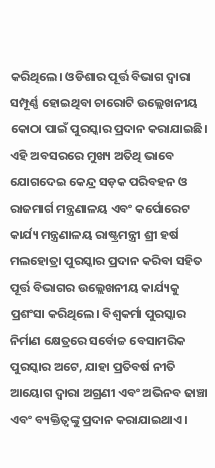କରିଥିଲେ। ଓଡିଶାର ପୂର୍ତ୍ତ ବିଭାଗ ଦ୍ୱାରା ସମ୍ପୂର୍ଣ୍ଣ ହୋଇଥିବା ଚାରୋଟି ଉଲ୍ଲେଖନୀୟ କୋଠା ପାଇଁ ପୁରସ୍କାର ପ୍ରଦାନ କରାଯାଇଛି। ଏହି ଅବସରରେ ମୁଖ୍ୟ ଅତିଥି ଭାବେ ଯୋଗଦେଇ କେନ୍ଦ୍ର ସଡ଼କ ପରିବହନ ଓ ରାଜମାର୍ଗ ମନ୍ତ୍ରଣାଳୟ ଏବଂ କର୍ପୋରେଟ କାର୍ଯ୍ୟ ମନ୍ତ୍ରଣାଳୟ ରାଷ୍ଟ୍ରମନ୍ତ୍ରୀ ଶ୍ରୀ ହର୍ଷ ମଲହୋତ୍ରା ପୁରସ୍କାର ପ୍ରଦାନ କରିବା ସହିତ ପୂର୍ତ୍ତ ବିଭାଗର ଉଲ୍ଲେଖନୀୟ କାର୍ଯ୍ୟକୁ ପ୍ରଶଂସା କରିଥିଲେ। ବିଶ୍ୱକର୍ମା ପୁରସ୍କାର ନିର୍ମାଣ କ୍ଷେତ୍ରରେ ସର୍ବୋଚ୍ଚ ବେସାମରିକ ପୁରସ୍କାର ଅଟେ, ଯାହା ପ୍ରତିବର୍ଷ ନୀତି ଆୟୋଗ ଦ୍ୱାରା ଅଗ୍ରଣୀ ଏବଂ ଅଭିନବ ଢାଞ୍ଚା ଏବଂ ବ୍ୟକ୍ତିତ୍ୱଙ୍କୁ ପ୍ରଦାନ କରାଯାଇଥାଏ।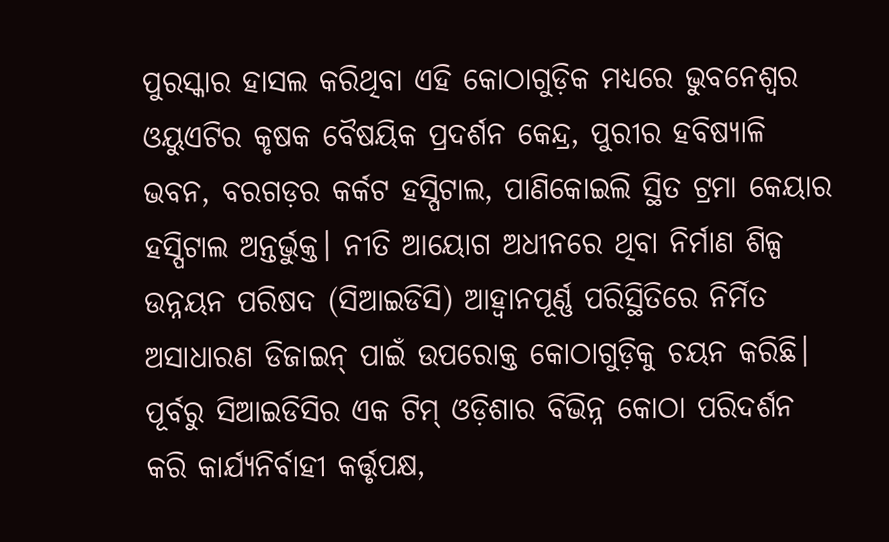ପୁରସ୍କାର ହାସଲ କରିଥିବା ଏହି କୋଠାଗୁଡ଼ିକ ମଧ୍ୟରେ ଭୁବନେଶ୍ୱର ଓୟୁଏଟିର କୃଷକ ବୈଷୟିକ ପ୍ରଦର୍ଶନ କେନ୍ଦ୍ର, ପୁରୀର ହବିଷ୍ୟାଳି ଭବନ, ବରଗଡ଼ର କର୍କଟ ହସ୍ପିଟାଲ, ପାଣିକୋଇଲି ସ୍ଥିତ ଟ୍ରମା କେୟାର ହସ୍ପିଟାଲ ଅନ୍ତର୍ଭୁକ୍ତ। ନୀତି ଆୟୋଗ ଅଧୀନରେ ଥିବା ନିର୍ମାଣ ଶିଳ୍ପ ଉନ୍ନୟନ ପରିଷଦ (ସିଆଇଡିସି) ଆହ୍ୱାନପୂର୍ଣ୍ଣ ପରିସ୍ଥିତିରେ ନିର୍ମିତ ଅସାଧାରଣ ଡିଜାଇନ୍ ପାଇଁ ଉପରୋକ୍ତ କୋଠାଗୁଡ଼ିକୁ ଚୟନ କରିଛି। ପୂର୍ବରୁ ସିଆଇଡିସିର ଏକ ଟିମ୍ ଓଡ଼ିଶାର ବିଭିନ୍ନ କୋଠା ପରିଦର୍ଶନ କରି କାର୍ଯ୍ୟନିର୍ବାହୀ କର୍ତ୍ତୃପକ୍ଷ,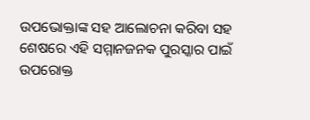ଉପଭୋକ୍ତାଙ୍କ ସହ ଆଲୋଚନା କରିବା ସହ ଶେଷରେ ଏହି ସମ୍ମାନଜନକ ପୁରସ୍କାର ପାଇଁ ଉପରୋକ୍ତ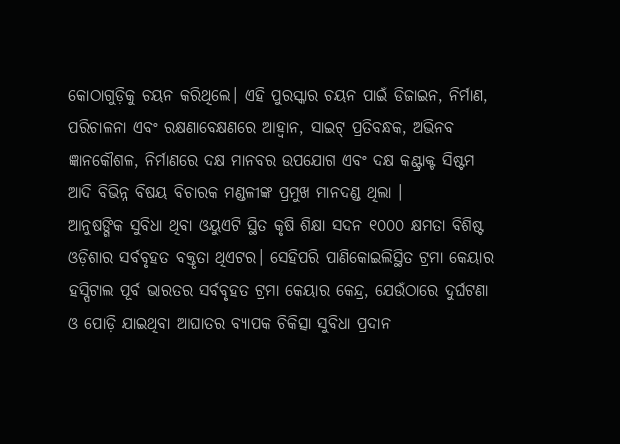କୋଠାଗୁଡ଼ିକୁ ଚୟନ କରିଥିଲେ। ଏହି ପୁରସ୍କାର ଚୟନ ପାଇଁ ଡିଜାଇନ, ନିର୍ମାଣ, ପରିଚାଳନା ଏବଂ ରକ୍ଷଣାବେକ୍ଷଣରେ ଆହ୍ୱାନ, ସାଇଟ୍ ପ୍ରତିବନ୍ଧକ, ଅଭିନବ ଜ୍ଞାନକୌଶଳ, ନିର୍ମାଣରେ ଦକ୍ଷ ମାନବର ଉପଯୋଗ ଏବଂ ଦକ୍ଷ କଣ୍ଟ୍ରାକ୍ଟ ସିଷ୍ଟମ ଆଦି ବିଭିନ୍ନ ବିଷୟ ବିଚାରକ ମଣ୍ଡଳୀଙ୍କ ପ୍ରମୁଖ ମାନଦଣ୍ଡ ଥିଲା ।
ଆନୁଷଙ୍ଗିକ ସୁବିଧା ଥିବା ଓୟୁଏଟି ସ୍ଥିତ କୃଷି ଶିକ୍ଷା ସଦନ ୧୦୦୦ କ୍ଷମତା ବିଶିଷ୍ଟ ଓଡ଼ିଶାର ସର୍ବବୃହତ ବକ୍ତୃତା ଥିଏଟର। ସେହିପରି ପାଣିକୋଇଲିସ୍ଥିତ ଟ୍ରମା କେୟାର ହସ୍ପିଟାଲ ପୂର୍ବ ଭାରତର ସର୍ବବୃହତ ଟ୍ରମା କେୟାର କେନ୍ଦ୍ର, ଯେଉଁଠାରେ ଦୁର୍ଘଟଣା ଓ ପୋଡ଼ି ଯାଇଥିବା ଆଘାତର ବ୍ୟାପକ ଚିକିତ୍ସା ସୁବିଧା ପ୍ରଦାନ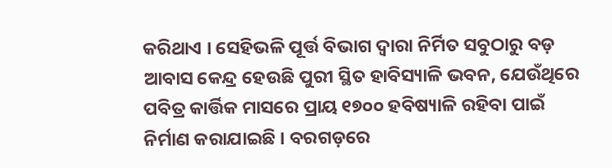କରିଥାଏ । ସେହିଭଳି ପୂର୍ତ୍ତ ବିଭାଗ ଦ୍ୱାରା ନିର୍ମିତ ସବୁଠାରୁ ବଡ଼ ଆବାସ କେନ୍ଦ୍ର ହେଉଛି ପୁରୀ ସ୍ଥିତ ହାବିସ୍ୟାଳି ଭବନ, ଯେଉଁଥିରେ ପବିତ୍ର କାର୍ତ୍ତିକ ମାସରେ ପ୍ରାୟ ୧୭୦୦ ହବିଷ୍ୟାଳି ରହିବା ପାଇଁ ନିର୍ମାଣ କରାଯାଇଛି । ବରଗଡ଼ରେ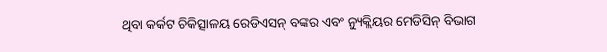ଥିବା କର୍କଟ ଚିକିତ୍ସାଳୟ ରେଡିଏସନ୍ ବଙ୍କର ଏବଂ ନ୍ୟୁକ୍ଲିୟର ମେଡିସିନ୍ ବିଭାଗ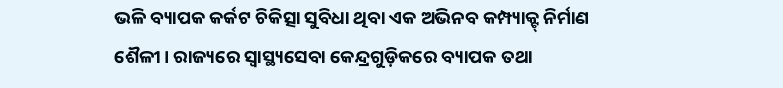ଭଳି ବ୍ୟାପକ କର୍କଟ ଚିକିତ୍ସା ସୁବିଧା ଥିବା ଏକ ଅଭିନବ କମ୍ପ୍ୟାକ୍ଟ୍ ନିର୍ମାଣ ଶୈଳୀ। ରାଜ୍ୟରେ ସ୍ୱାସ୍ଥ୍ୟସେବା କେନ୍ଦ୍ରଗୁଡ଼ିକରେ ବ୍ୟାପକ ତଥା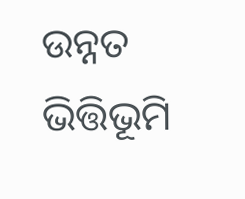ଉନ୍ନତ ଭିତ୍ତିଭୂମି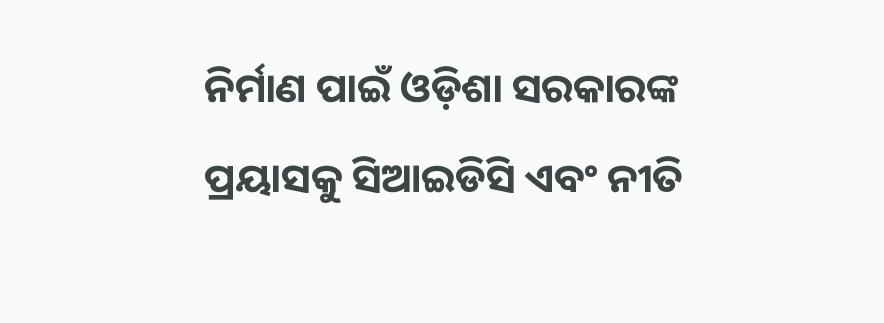ନିର୍ମାଣ ପାଇଁ ଓଡ଼ିଶା ସରକାରଙ୍କ ପ୍ରୟାସକୁ ସିଆଇଡିସି ଏବଂ ନୀତି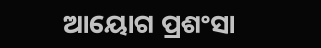ଆୟୋଗ ପ୍ରଶଂସା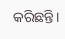କରିଛନ୍ତି।